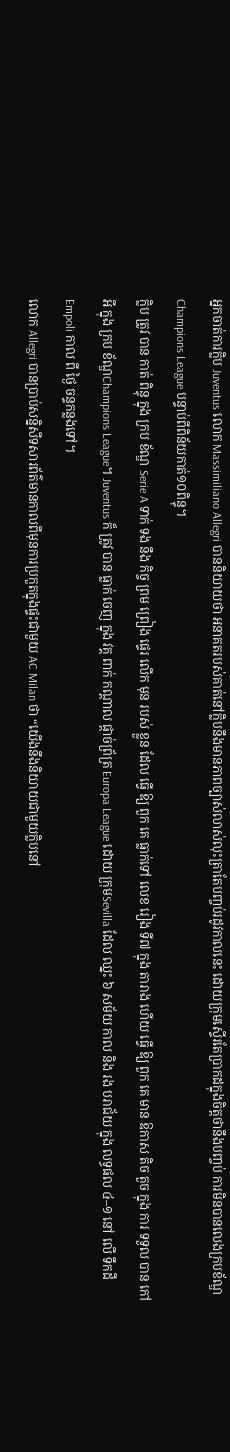អ្នកចាត់ការក្លិប Juventus លោក Massimiliano Allegri បាននិយាយថា អនាគតរបស់គាត់នៅក្លិបនឹងមានភាពច្បាស់លាស់លុះត្រាតែបញ្ចប់រដូវកាលនេះ ដោយក្រុមស្ទើរតែប្រាកដក្នុងចិត្តថានឹងបញ្ចប់ ការមិនបានលេងក្របខ័ណ្ឌ Champions League បន្ទាប់ពីពិន័យកាត់១០ពិន្ទុ។
ក្លិប ត្រូវ បាន កាត់ ពិន្ទុ ក្នុង ក្រប ខ័ណ្ឌ Serie A ទាក់ ទង នឹង កិច្ច ព្រម ព្រៀង ផ្ទេរ លើក មុន របស់ ខ្លួន ដែល ធ្វើ ឱ្យ ពួក គេ ធ្លាក់ទៅ លេខ រៀង ទី៧ ក្នុង តារាង ហើយ ធ្វើ ឱ្យ ពួក គេ មាន ឱកាស តិច តួច ក្នុង ការ ទទួល បាន កៅអី ក្នុង ក្រប ខ័ណ្ឌChampions League។ Juventus ក៏ ត្រូវ បាន ធ្លាក់ ចេញ ក្នុង វគ្គ ពាក់ កណ្ដាល ផ្ដាច់ព្រ័ត្រ Europa League ដោយ ក្រុមSevilla ដែល ឈ្នះ ៦ សម័យ កាល និង រង បរាជ័យ ក្នុង លទ្ធផល ៤–១ នៅ លើ ទឹកដី Empoli កាល ពី ថ្ងៃ ចន្ទកន្លងទៅ។
លោក Allegri បានប្រាប់សន្និសីទសារព័ត៌មានកាលពីមុនការប្រកួតក្នុងផ្ទះជាមួយ AC Milan ថា “យើងនឹងនិយាយជាមួយក្លិបនៅ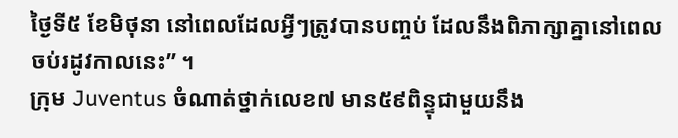ថ្ងៃទី៥ ខែមិថុនា នៅពេលដែលអ្វីៗត្រូវបានបញ្ចប់ ដែលនឹងពិភាក្សាគ្នានៅពេលចប់រដូវកាលនេះ” ។
ក្រុម Juventus ចំណាត់ថ្នាក់លេខ៧ មាន៥៩ពិន្ទុជាមួយនឹង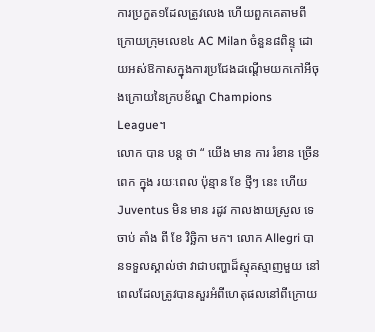ការប្រកួត១ដែលត្រូវលេង ហើយពួកគេតាមពីក្រោយក្រុមលេខ៤ AC Milan ចំនួន៨ពិន្ទុ ដោយអស់ឱកាសក្នុងការប្រជែងដណ្តើមយកកៅអីចុងក្រោយនៃក្របខ័ណ្ឌ Champions League។
លោក បាន បន្ត ថា “ យើង មាន ការ រំខាន ច្រើន ពេក ក្នុង រយៈពេល ប៉ុន្មាន ខែ ថ្មីៗ នេះ ហើយ Juventus មិន មាន រដូវ កាលងាយស្រួល ទេ ចាប់ តាំង ពី ខែ វិច្ឆិកា មក។ លោក Allegri បានទទួលស្គាល់ថា វាជាបញ្ហាដ៏ស្មុគស្មាញមួយ នៅពេលដែលត្រូវបានសួរអំពីហេតុផលនៅពីក្រោយ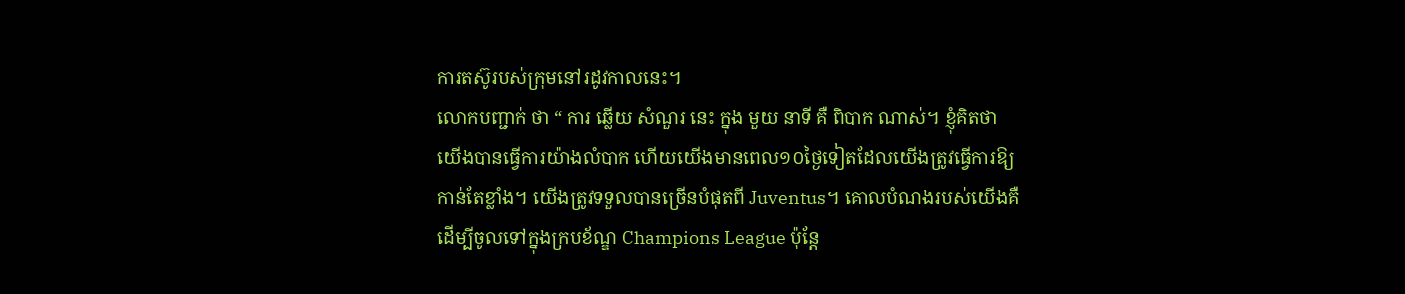ការតស៊ូរបស់ក្រុមនៅរដូវកាលនេះ។
លោកបញ្ជាក់ ថា “ ការ ឆ្លើយ សំណួរ នេះ ក្នុង មួយ នាទី គឺ ពិបាក ណាស់។ ខ្ញុំគិតថាយើងបានធ្វើការយ៉ាងលំបាក ហើយយើងមានពេល១០ថ្ងៃទៀតដែលយើងត្រូវធ្វើការឱ្យកាន់តែខ្លាំង។ យើងត្រូវទទួលបានច្រើនបំផុតពី Juventus។ គោលបំណងរបស់យើងគឺដើម្បីចូលទៅក្នុងក្របខ័ណ្ឌ Champions League ប៉ុន្តែ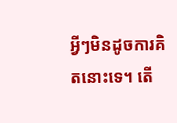អ្វីៗមិនដូចការគិតនោះទេ។ តើ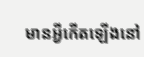មានអ្វីកើតឡើងនៅ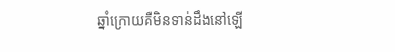ឆ្នាំក្រោយគឺមិនទាន់ដឹងនៅឡើ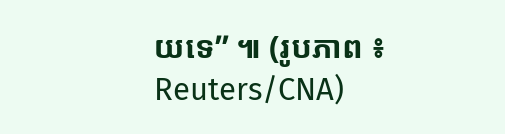យទេ” ៕ (រូបភាព ៖ Reuters/CNA)